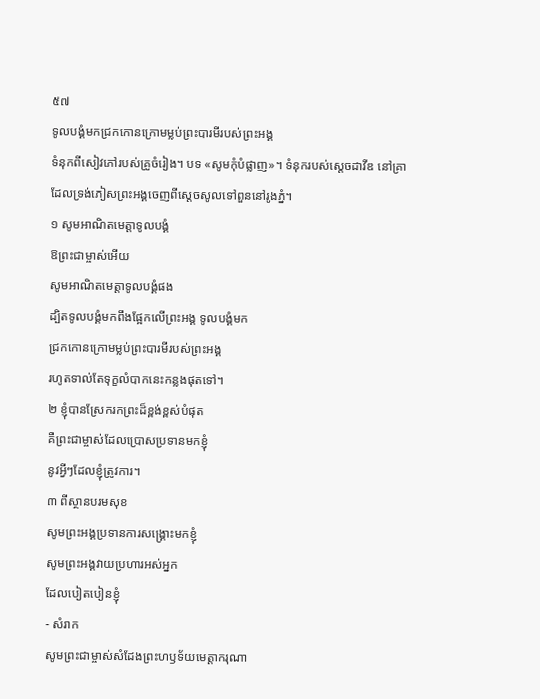៥៧
ទូលបង្គំមកជ្រកកោនក្រោមម្លប់ព្រះបារមីរបស់ព្រះអង្គ
ទំនុកពីសៀវភៅរបស់គ្រូចំរៀង។ បទ «សូមកុំបំផ្លាញ»។ ទំនុករបស់ស្ដេចដាវីឌ នៅគ្រាដែលទ្រង់ភៀសព្រះអង្គចេញពីស្ដេចសូលទៅពួននៅរូងភ្នំ។
១ សូមអាណិតមេត្តាទូលបង្គំ
ឱព្រះជាម្ចាស់អើយ
សូមអាណិតមេត្តាទូលបង្គំផង
ដ្បិតទូលបង្គំមកពឹងផ្អែកលើព្រះអង្គ ទូលបង្គំមក
ជ្រកកោនក្រោមម្លប់ព្រះបារមីរបស់ព្រះអង្គ
រហូតទាល់តែទុក្ខលំបាកនេះកន្លងផុតទៅ។
២ ខ្ញុំបានស្រែករកព្រះដ៏ខ្ពង់ខ្ពស់បំផុត
គឺព្រះជាម្ចាស់ដែលប្រោសប្រទានមកខ្ញុំ
នូវអ្វីៗដែលខ្ញុំត្រូវការ។
៣ ពីស្ថានបរមសុខ
សូមព្រះអង្គប្រទានការសង្គ្រោះមកខ្ញុំ
សូមព្រះអង្គវាយប្រហារអស់អ្នក
ដែលបៀតបៀនខ្ញុំ
- សំរាក
សូមព្រះជាម្ចាស់សំដែងព្រះហឫទ័យមេត្តាករុណា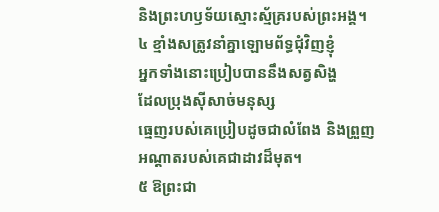និងព្រះហឫទ័យស្មោះស្ម័គ្ររបស់ព្រះអង្គ។
៤ ខ្មាំងសត្រូវនាំគ្នាឡោមព័ទ្ធជុំវិញខ្ញុំ
អ្នកទាំងនោះប្រៀបបាននឹងសត្វសិង្ហ
ដែលប្រុងស៊ីសាច់មនុស្ស
ធ្មេញរបស់គេប្រៀបដូចជាលំពែង និងព្រួញ
អណ្ដាតរបស់គេជាដាវដ៏មុត។
៥ ឱព្រះជា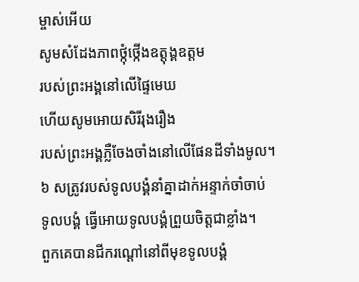ម្ចាស់អើយ
សូមសំដែងភាពថ្កុំថ្កើងឧត្ដុង្គឧត្ដម
របស់ព្រះអង្គនៅលើផ្ទៃមេឃ
ហើយសូមអោយសិរីរុងរឿង
របស់ព្រះអង្គភ្លឺចែងចាំងនៅលើផែនដីទាំងមូល។
៦ សត្រូវរបស់ទូលបង្គំនាំគ្នាដាក់អន្ទាក់ចាំចាប់
ទូលបង្គំ ធ្វើអោយទូលបង្គំព្រួយចិត្តជាខ្លាំង។
ពួកគេបានជីករណ្ដៅនៅពីមុខទូលបង្គំ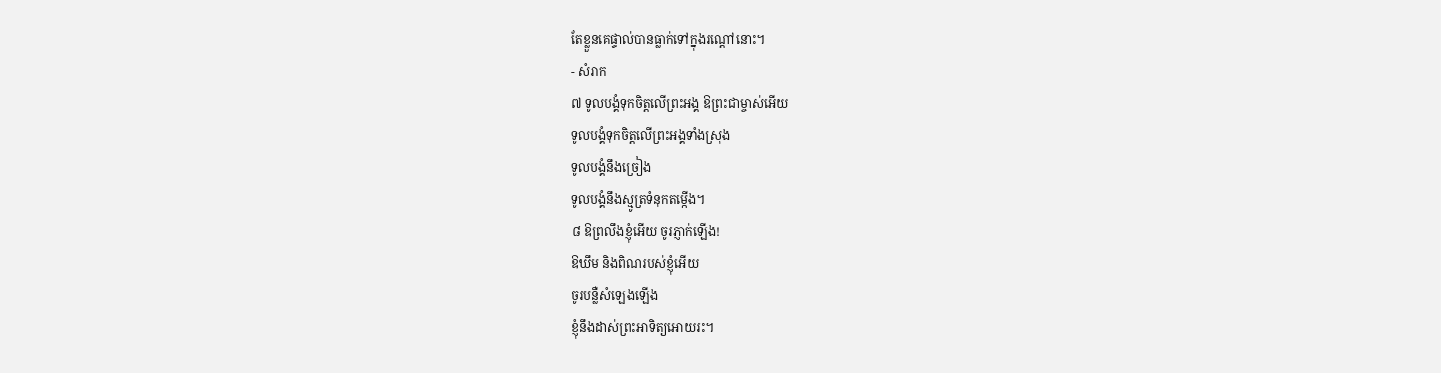តែខ្លួនគេផ្ទាល់បានធ្លាក់ទៅក្នុងរណ្ដៅនោះ។
- សំរាក
៧ ទូលបង្គំទុកចិត្តលើព្រះអង្គ ឱព្រះជាម្ចាស់អើយ
ទូលបង្គំទុកចិត្តលើព្រះអង្គទាំងស្រុង
ទូលបង្គំនឹងច្រៀង
ទូលបង្គំនឹងស្មូត្រទំនុកតម្កើង។
៨ ឱព្រលឹងខ្ញុំអើយ ចូរភ្ញាក់ឡើង!
ឱឃឹម និងពិណរបស់ខ្ញុំអើយ
ចូរបន្លឺសំឡេងឡើង
ខ្ញុំនឹងដាស់ព្រះអាទិត្យអោយរះ។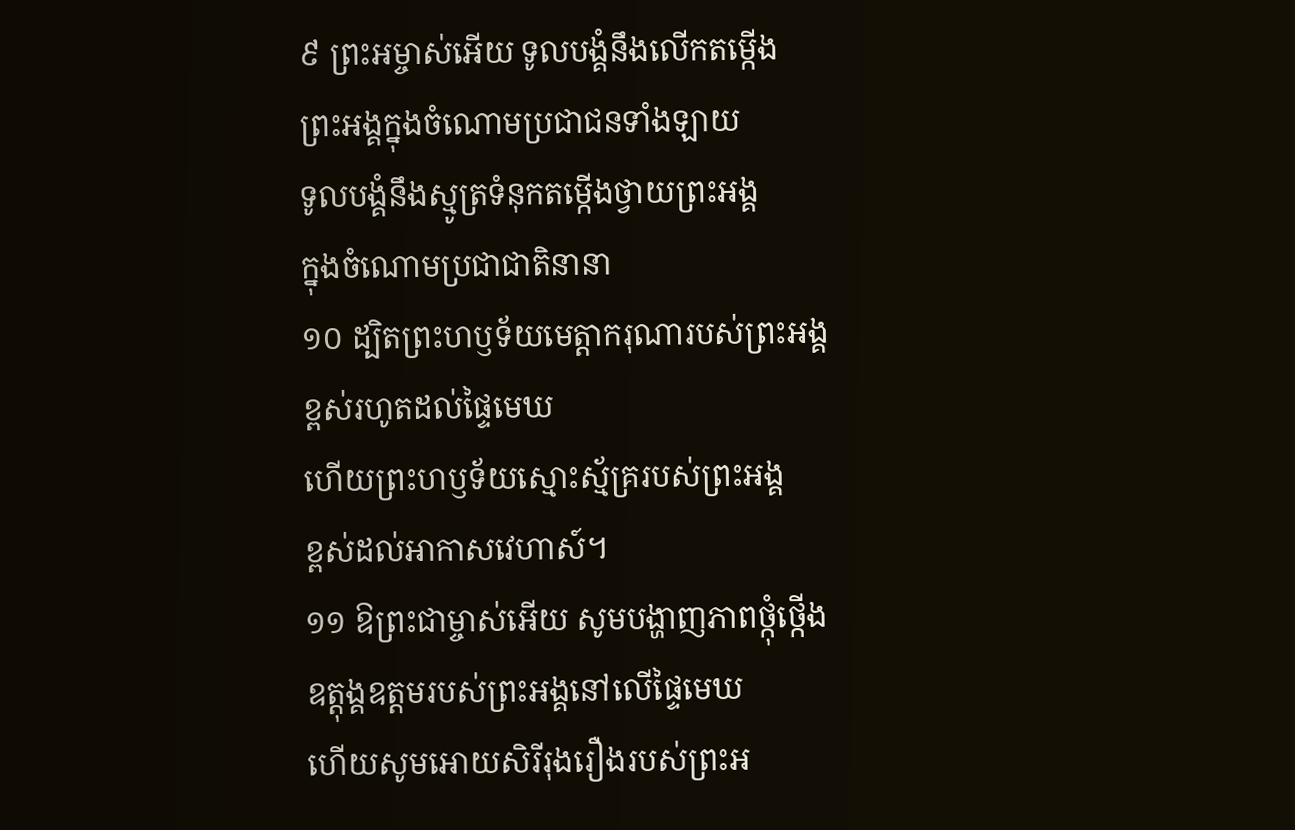៩ ព្រះអម្ចាស់អើយ ទូលបង្គំនឹងលើកតម្កើង
ព្រះអង្គក្នុងចំណោមប្រជាជនទាំងឡាយ
ទូលបង្គំនឹងស្មូត្រទំនុកតម្កើងថ្វាយព្រះអង្គ
ក្នុងចំណោមប្រជាជាតិនានា
១០ ដ្បិតព្រះហឫទ័យមេត្តាករុណារបស់ព្រះអង្គ
ខ្ពស់រហូតដល់ផ្ទៃមេឃ
ហើយព្រះហឫទ័យស្មោះស្ម័គ្ររបស់ព្រះអង្គ
ខ្ពស់ដល់អាកាសវេហាស៍។
១១ ឱព្រះជាម្ចាស់អើយ សូមបង្ហាញភាពថ្កុំថ្កើង
ឧត្ដុង្គឧត្ដមរបស់ព្រះអង្គនៅលើផ្ទៃមេឃ
ហើយសូមអោយសិរីរុងរឿងរបស់ព្រះអ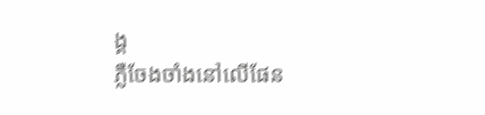ង្គ
ភ្លឺចែងចាំងនៅលើផែន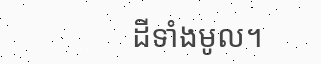ដីទាំងមូល។